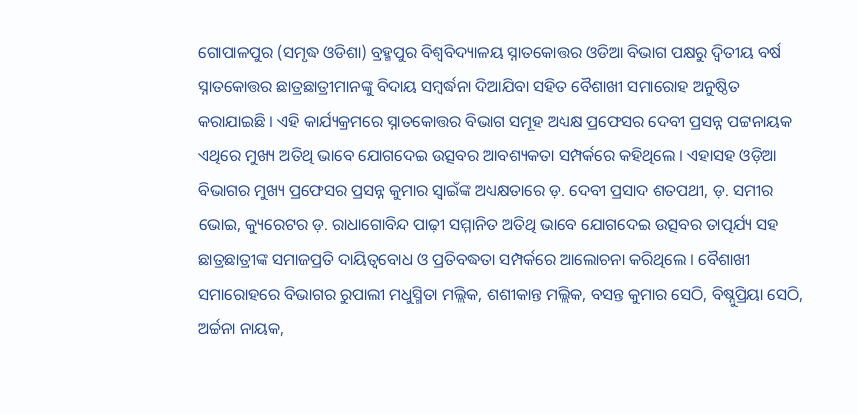ଗୋପାଳପୁର (ସମୃଦ୍ଧ ଓଡିଶା) ବ୍ରହ୍ମପୁର ବିଶ୍ୱବିଦ୍ୟାଳୟ ସ୍ନାତକୋତ୍ତର ଓଡିଆ ବିଭାଗ ପକ୍ଷରୁ ଦ୍ଵିତୀୟ ବର୍ଷ ସ୍ନାତକୋତ୍ତର ଛାତ୍ରଛାତ୍ରୀମାନଙ୍କୁ ବିଦାୟ ସମ୍ବର୍ଦ୍ଧନା ଦିଆଯିବା ସହିତ ବୈଶାଖୀ ସମାରୋହ ଅନୁଷ୍ଠିତ କରାଯାଇଛି । ଏହି କାର୍ଯ୍ୟକ୍ରମରେ ସ୍ନାତକୋତ୍ତର ବିଭାଗ ସମୂହ ଅଧ୍ୟକ୍ଷ ପ୍ରଫେସର ଦେବୀ ପ୍ରସନ୍ନ ପଟ୍ଟନାୟକ ଏଥିରେ ମୁଖ୍ୟ ଅତିଥି ଭାବେ ଯୋଗଦେଇ ଉତ୍ସବର ଆବଶ୍ୟକତା ସମ୍ପର୍କରେ କହିଥିଲେ । ଏହାସହ ଓଡ଼ିଆ ବିଭାଗର ମୁଖ୍ୟ ପ୍ରଫେସର ପ୍ରସନ୍ନ କୁମାର ସ୍ୱାଇଁଙ୍କ ଅଧ୍ୟକ୍ଷତାରେ ଡ଼. ଦେବୀ ପ୍ରସାଦ ଶତପଥୀ, ଡ଼. ସମୀର ଭୋଇ, କ୍ୟୁରେଟର ଡ଼. ରାଧାଗୋବିନ୍ଦ ପାଢ଼ୀ ସମ୍ମାନିତ ଅତିଥି ଭାବେ ଯୋଗଦେଇ ଉତ୍ସବର ତାତ୍ପର୍ଯ୍ୟ ସହ ଛାତ୍ରଛାତ୍ରୀଙ୍କ ସମାଜପ୍ରତି ଦାୟିତ୍ୱବୋଧ ଓ ପ୍ରତିବଦ୍ଧତା ସମ୍ପର୍କରେ ଆଲୋଚନା କରିଥିଲେ । ବୈଶାଖୀ ସମାରୋହରେ ବିଭାଗର ରୁପାଲୀ ମଧୁସ୍ମିତା ମଲ୍ଲିକ, ଶଶୀକାନ୍ତ ମଲ୍ଲିକ, ବସନ୍ତ କୁମାର ସେଠି, ବିଷ୍ନୁପ୍ରିୟା ସେଠି, ଅର୍ଚ୍ଚନା ନାୟକ,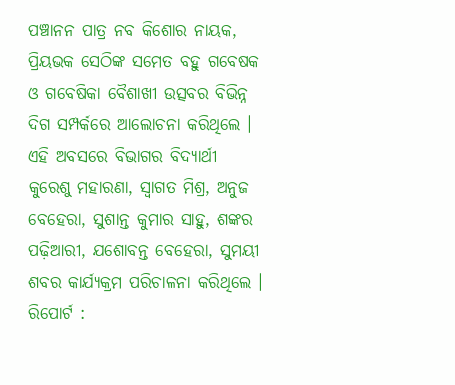ପଞ୍ଚାନନ ପାତ୍ର ନବ କିଶୋର ନାୟକ, ପ୍ରିୟଭକ ସେଠିଙ୍କ ସମେତ ବହୁ ଗବେଷକ ଓ ଗବେଷିକା ବୈଶାଖୀ ଉତ୍ସବର ବିଭିନ୍ନ ଦିଗ ସମ୍ପର୍କରେ ଆଲୋଚନା କରିଥିଲେ । ଏହି ଅବସରେ ବିଭାଗର ବିଦ୍ୟାର୍ଥୀ କୁରେଶୁ ମହାରଣା, ସ୍ୱାଗତ ମିଶ୍ର, ଅନୁଜ ବେହେରା, ସୁଶାନ୍ତ କୁମାର ସାହୁ, ଶଙ୍କର ପଢ଼ିଆରୀ, ଯଶୋବନ୍ତ ବେହେରା, ସୁମୟୀ ଶବର କାର୍ଯ୍ୟକ୍ରମ ପରିଚାଳନା କରିଥିଲେ ।
ରିପୋର୍ଟ :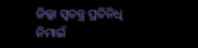ଜିଲ୍ଲା ସ୍ୱତନ୍ତ୍ର ପ୍ରତିନିଧି ନିମାଇଁ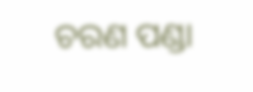ଚରଣ ପଣ୍ଡା